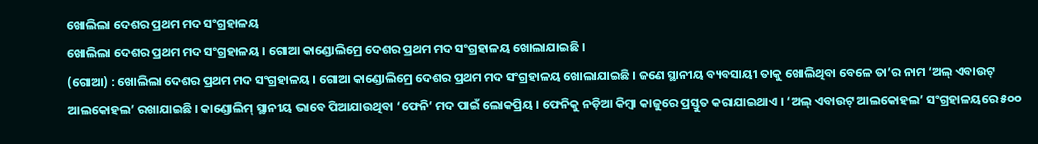ଖୋଲିଲା ଦେଶର ପ୍ରଥମ ମଦ ସଂଗ୍ରହାଳୟ
ଖୋଲିଲା ଦେଶର ପ୍ରଥମ ମଦ ସଂଗ୍ରହାଳୟ । ଗୋଆ କାଣ୍ଡୋଲିମ୍ରେ ଦେଶର ପ୍ରଥମ ମଦ ସଂଗ୍ରହାଳୟ ଖୋଲାଯାଇଛି ।
(ଗୋଆ) : ଖୋଲିଲା ଦେଶର ପ୍ରଥମ ମଦ ସଂଗ୍ରହାଳୟ । ଗୋଆ କାଣ୍ଡୋଲିମ୍ରେ ଦେଶର ପ୍ରଥମ ମଦ ସଂଗ୍ରହାଳୟ ଖୋଲାଯାଇଛି । ଜଣେ ସ୍ଥାନୀୟ ବ୍ୟବସାୟୀ ତାକୁ ଖୋଲିଥିବା ବେଳେ ତା’ର ନାମ ‘ଅଲ୍ ଏବାଉଟ୍ ଆଲକୋହଲ’ ରଖାଯାଇଛି । କାଣ୍ଡୋଲିମ୍ ସ୍ଥାନୀୟ ଭାବେ ପିଆଯାଉଥିବା ‘ଫେନି’ ମଦ ପାଇଁ ଲୋକପ୍ରିୟ । ଫେନିକୁ ନଡ଼ିଆ କିମ୍ବା କାଜୁରେ ପ୍ରସ୍ତୁତ କରାଯାଇଥାଏ । ‘ଅଲ୍ ଏବାଉଟ୍ ଆଲକୋହଲ’ ସଂଗ୍ରହାଳୟରେ ୫୦୦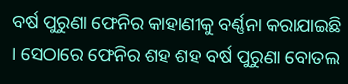ବର୍ଷ ପୁରୁଣା ଫେନିର କାହାଣୀକୁ ବର୍ଣ୍ଣନା କରାଯାଇଛି । ସେଠାରେ ଫେନିର ଶହ ଶହ ବର୍ଷ ପୁରୁଣା ବୋତଲ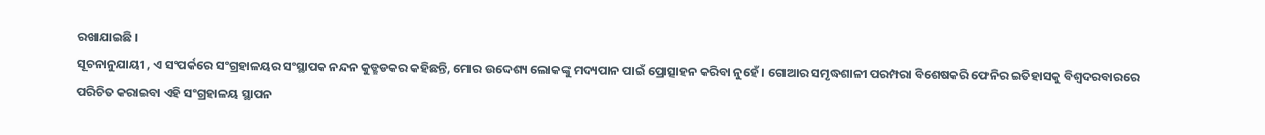ରଖାଯାଇଛି ।
ସୂଚନାନୁଯାୟୀ , ଏ ସଂପର୍କରେ ସଂଗ୍ରହାଳୟର ସଂସ୍ଥାପକ ନନ୍ଦନ କୁଡ୍ଛଡକର କହିଛନ୍ତି, ମୋର ଉଦ୍ଦେଶ୍ୟ ଲୋକଙ୍କୁ ମଦ୍ୟପାନ ପାଇଁ ପ୍ରୋତ୍ସାହନ କରିବା ନୁହେଁ । ଗୋଆର ସମୃଦ୍ଧଶାଳୀ ପରମ୍ପରା ବିଶେଷକରି ଫେନିର ଇତିହାସକୁ ବିଶ୍ୱଦରବାରରେ ପରିଚିତ କରାଇବା ଏହି ସଂଗ୍ରହାଳୟ ସ୍ଥାପନ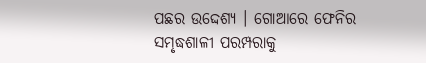ପଛର ଉଦ୍ଦେଶ୍ୟ । ଗୋଆରେ ଫେନିର ସମୃଦ୍ଧଶାଳୀ ପରମ୍ପରାକୁ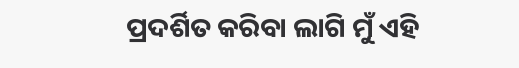ପ୍ରଦର୍ଶିତ କରିବା ଲାଗି ମୁଁ ଏହି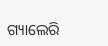ଗ୍ୟାଲେରି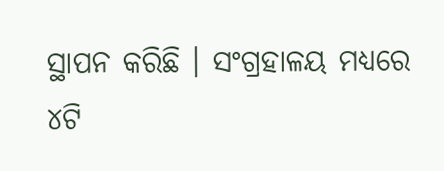ସ୍ଥାପନ କରିଛି । ସଂଗ୍ରହାଳୟ ମଧ୍ୟରେ ୪ଟି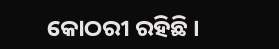କୋଠରୀ ରହିଛି ।